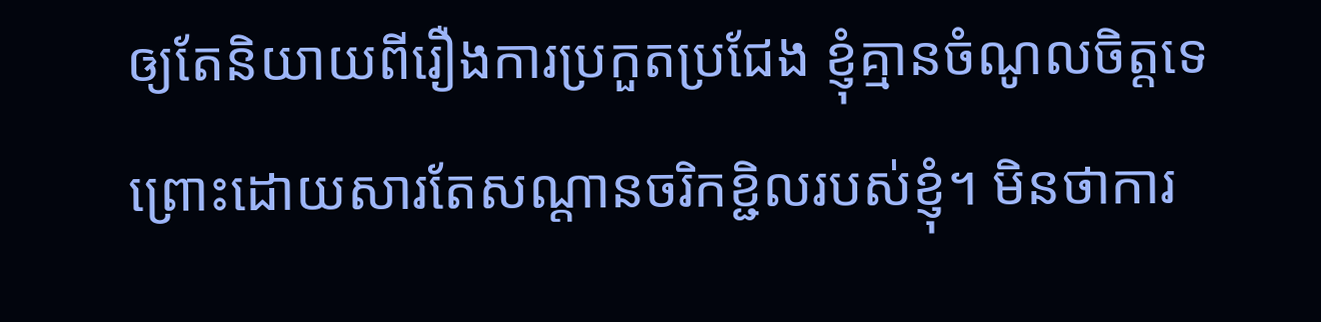ឲ្យតែនិយាយពីរឿងការប្រកួតប្រជែង ខ្ញុំគ្មានចំណូលចិត្តទេ ព្រោះដោយសារតែសណ្តានចរិកខ្ជិលរបស់ខ្ញុំ។ មិនថាការ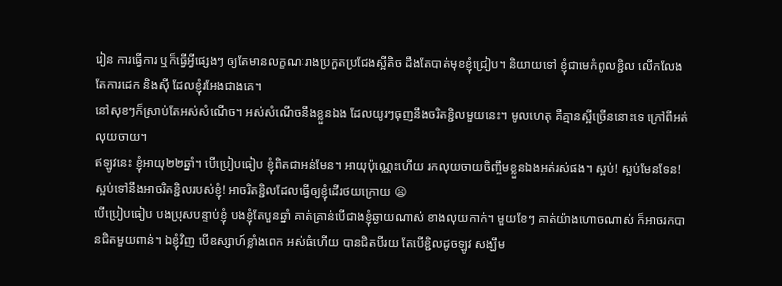រៀន ការធ្វើការ ឬក៏ធ្វើអ្វីផ្សេងៗ ឲ្យតែមានលក្ខណៈរាងប្រកួតប្រជែងស្អីតិច ដឹងតែបាត់មុខខ្ញុំជ្រៀប។ និយាយទៅ ខ្ញុំជាមេកំពូលខ្ជិល លើកលែងតែការដេក និងស៊ី ដែលខ្ញុំរអែងជាងគេ។
នៅសុខៗក៏ស្រាប់តែអស់សំណើច។ អស់សំណើចនឹងខ្លួនឯង ដែលយូរៗធុញនឹងចរិតខ្ជិលមួយនេះ។ មូលហេតុ គឺគ្មានស្អីច្រើននោះទេ ក្រៅពីអត់លុយចាយ។
ឥឡូវនេះ ខ្ញុំអាយុ២២ឆ្នាំ។ បើប្រៀបធៀប ខ្ញុំពិតជាអន់មែន។ អាយុប៉ុណ្ណេះហើយ រកលុយចាយចិញ្ចឹមខ្លួនឯងអត់រស់ផង។ ស្អប់! ស្អប់មែនទែន! ស្អប់ទៅនឹងអាចរិតខ្ជិលរបស់ខ្ញុំ! អាចរិតខ្ជិលដែលធ្វើឲ្យខ្ញុំដើរថយក្រោយ 😦
បើប្រៀបធៀប បងប្រុសបន្ទាប់ខ្ញុំ បងខ្ញុំតែបួនឆ្នាំ គាត់គ្រាន់បើជាងខ្ញុំឆ្ងាយណាស់ ខាងលុយកាក់។ មួយខែៗ គាត់យ៉ាងហោចណាស់ ក៏អាចរកបានជិតមួយពាន់។ ឯខ្ញុំវិញ បើឧស្សាហ៍ខ្លាំងពេក អស់ធំហើយ បានជិតបីរយ តែបើខ្ជិលដូចឡូវ សង្ឃឹម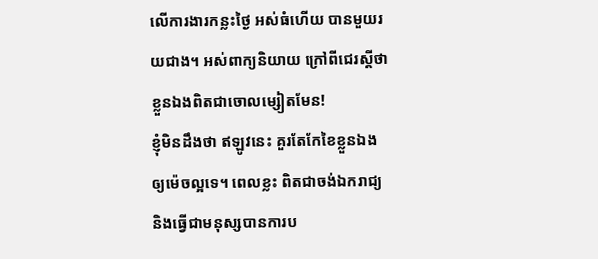លើការងារកន្លះថ្ងៃ អស់ធំហើយ បានមួយរយជាង។ អស់ពាក្យនិយាយ ក្រៅពីជេរស្តីថាខ្លួនឯងពិតជាចោលម្សៀតមែន!
ខ្ញុំមិនដឹងថា ឥឡូវនេះ គួរតែកែខៃខ្លួនឯងឲ្យម៉េចល្អទេ។ ពេលខ្លះ ពិតជាចង់ឯករាជ្យ និងធ្វើជាមនុស្សបានការប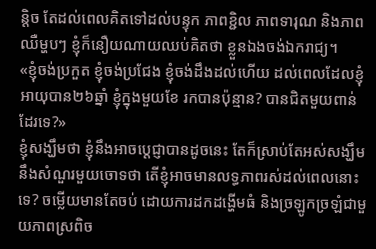ន្តិច តែដល់ពេលគិតទៅដល់បន្ទុក ភាពខ្ជិល ភាពទារុណ និងភាពឈឺម្ហបៗ ខ្ញុំក៏នឿយណាយឈប់គិតថា ខ្លួនឯងចង់ឯករាជ្យ។
«ខ្ញុំចង់ប្រកួត ខ្ញុំចង់ប្រជែង ខ្ញុំចង់ដឹងដល់ហើយ ដល់ពេលដែលខ្ញុំអាយុបាន២៦ឆ្នាំ ខ្ញុំក្នុងមួយខែ រកបានប៉ុន្មាន? បានជិតមួយពាន់ដែរទេ?»
ខ្ញុំសង្ឃឹមថា ខ្ញុំនឹងអាចប្តេជ្ញាបានដូចនេះ តែក៏ស្រាប់តែអស់សង្ឃឹមនឹងសំណួរមួយចោទថា តើខ្ញុំអាចមានលទ្ធភាពរស់ដល់ពេលនោះទេ? ចម្លើយមានតែចប់ ដោយការដកដង្ហើមធំ និងច្រឡូកច្រឡំជាមួយភាពស្រពិច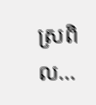ស្រពិល…